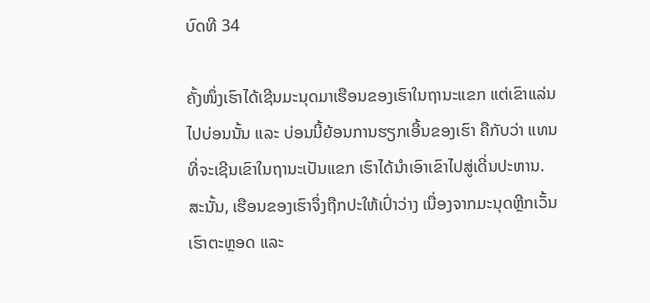ບົດທີ 34

ຄັ້ງໜຶ່ງເຮົາໄດ້ເຊີນມະນຸດມາເຮືອນຂອງເຮົາໃນຖານະແຂກ ແຕ່ເຂົາແລ່ນໄປບ່ອນນັ້ນ ແລະ ບ່ອນນີ້ຍ້ອນການຮຽກເອີ້ນຂອງເຮົາ ຄືກັບວ່າ ແທນທີ່ຈະເຊີນເຂົາໃນຖານະເປັນແຂກ ເຮົາໄດ້ນໍາເອົາເຂົາໄປສູ່ເດີ່ນປະຫານ. ສະນັ້ນ, ເຮືອນຂອງເຮົາຈຶ່ງຖືກປະໃຫ້ເປົ່າວ່າງ ເນື່ອງຈາກມະນຸດຫຼີກເວັ້ນເຮົາຕະຫຼອດ ແລະ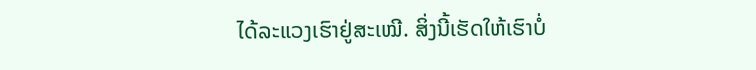ໄດ້ລະແວງເຮົາຢູ່ສະເໝີ. ສິ່ງນີ້ເຮັດໃຫ້ເຮົາບໍ່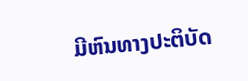ມີຫົນທາງປະຕິບັດ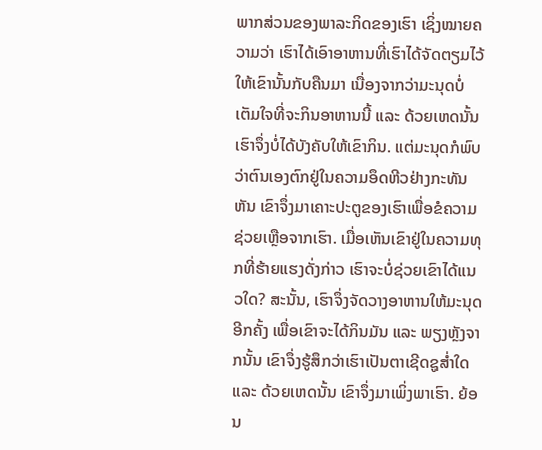ພາກສ່ວນຂອງພາລະກິດຂອງເຮົາ ເຊິ່ງໝາຍຄວາມວ່າ ເຮົາໄດ້ເອົາອາຫານທີ່ເຮົາໄດ້ຈັດຕຽມໄວ້ໃຫ້ເຂົານັ້ນກັບຄືນມາ ເນື່ອງຈາກວ່າມະນຸດບໍ່ເຕັມໃຈທີ່ຈະກິນອາຫານນີ້ ແລະ ດ້ວຍເຫດນັ້ນ ເຮົາຈຶ່ງບໍ່ໄດ້ບັງຄັບໃຫ້ເຂົາກິນ. ແຕ່ມະນຸດກໍພົບວ່າຕົນເອງຕົກຢູ່ໃນຄວາມອຶດຫີວຢ່າງກະທັນຫັນ ເຂົາຈຶ່ງມາເຄາະປະຕູຂອງເຮົາເພື່ອຂໍຄວາມຊ່ວຍເຫຼືອຈາກເຮົາ. ເມື່ອເຫັນເຂົາຢູ່ໃນຄວາມທຸກທີ່ຮ້າຍແຮງດັ່ງກ່າວ ເຮົາຈະບໍ່ຊ່ວຍເຂົາໄດ້ແນວໃດ? ສະນັ້ນ, ເຮົາຈຶ່ງຈັດວາງອາຫານໃຫ້ມະນຸດອີກຄັ້ງ ເພື່ອເຂົາຈະໄດ້ກິນມັນ ແລະ ພຽງຫຼັງຈາກນັ້ນ ເຂົາຈຶ່ງຮູ້ສຶກວ່າເຮົາເປັນຕາເຊີດຊູສໍ່າໃດ ແລະ ດ້ວຍເຫດນັ້ນ ເຂົາຈຶ່ງມາເພິ່ງພາເຮົາ. ຍ້ອນ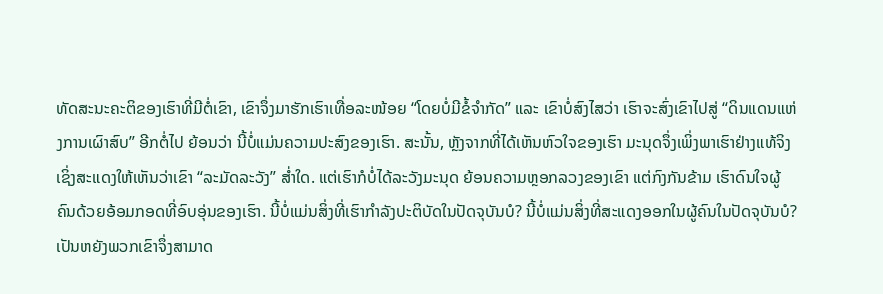ທັດສະນະຄະຕິຂອງເຮົາທີ່ມີຕໍ່ເຂົາ, ເຂົາຈຶ່ງມາຮັກເຮົາເທື່ອລະໜ້ອຍ “ໂດຍບໍ່ມີຂໍ້ຈໍາກັດ” ແລະ ເຂົາບໍ່ສົງໄສວ່າ ເຮົາຈະສົ່ງເຂົາໄປສູ່ “ດິນແດນແຫ່ງການເຜົາສົບ” ອີກຕໍ່ໄປ ຍ້ອນວ່າ ນີ້ບໍ່ແມ່ນຄວາມປະສົງຂອງເຮົາ. ສະນັ້ນ, ຫຼັງຈາກທີ່ໄດ້ເຫັນຫົວໃຈຂອງເຮົາ ມະນຸດຈຶ່ງເພິ່ງພາເຮົາຢ່າງແທ້ຈິງ ເຊິ່ງສະແດງໃຫ້ເຫັນວ່າເຂົາ “ລະມັດລະວັງ” ສໍ່າໃດ. ແຕ່ເຮົາກໍບໍ່ໄດ້ລະວັງມະນຸດ ຍ້ອນຄວາມຫຼອກລວງຂອງເຂົາ ແຕ່ກົງກັນຂ້າມ ເຮົາດົນໃຈຜູ້ຄົນດ້ວຍອ້ອມກອດທີ່ອົບອຸ່ນຂອງເຮົາ. ນີ້ບໍ່ແມ່ນສິ່ງທີ່ເຮົາກໍາລັງປະຕິບັດໃນປັດຈຸບັນບໍ? ນີ້ບໍ່ແມ່ນສິ່ງທີ່ສະແດງອອກໃນຜູ້ຄົນໃນປັດຈຸບັນບໍ? ເປັນຫຍັງພວກເຂົາຈຶ່ງສາມາດ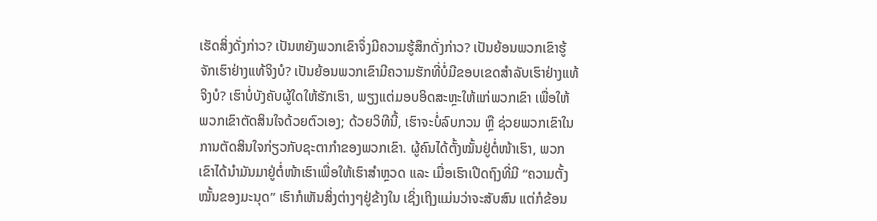ເຮັດສິ່ງດັ່ງກ່າວ? ເປັນຫຍັງພວກເຂົາຈຶ່ງມີຄວາມຮູ້ສຶກດັ່ງກ່າວ? ເປັນຍ້ອນພວກເຂົາຮູ້ຈັກເຮົາຢ່າງແທ້ຈິງບໍ? ເປັນຍ້ອນພວກເຂົາມີຄວາມຮັກທີ່ບໍ່ມີຂອບເຂດສໍາລັບເຮົາຢ່າງແທ້ຈິງບໍ? ເຮົາບໍ່ບັງຄັບຜູ້ໃດໃຫ້ຮັກເຮົາ, ພຽງແຕ່ມອບອິດສະຫຼະໃຫ້ແກ່ພວກເຂົາ ເພື່ອໃຫ້ພວກເຂົາຕັດສິນໃຈດ້ວຍຕົວເອງ; ດ້ວຍວິທີນີ້, ເຮົາຈະບໍ່ລົບກວນ ຫຼື ຊ່ວຍພວກເຂົາໃນການຕັດສິນໃຈກ່ຽວກັບຊະຕາກໍາຂອງພວກເຂົາ. ຜູ້ຄົນໄດ້ຕັ້ງໝັ້ນຢູ່ຕໍ່ໜ້າເຮົາ, ພວກເຂົາໄດ້ນໍາມັນມາຢູ່ຕໍ່ໜ້າເຮົາເພື່ອໃຫ້ເຮົາສໍາຫຼວດ ແລະ ເມື່ອເຮົາເປີດຖົງທີ່ມີ “ຄວາມຕັ້ງໝັ້ນຂອງມະນຸດ” ເຮົາກໍເຫັນສິ່ງຕ່າງໆຢູ່ຂ້າງໃນ ເຊິ່ງເຖິງແມ່ນວ່າຈະສັບສົນ ແຕ່ກໍຂ້ອນ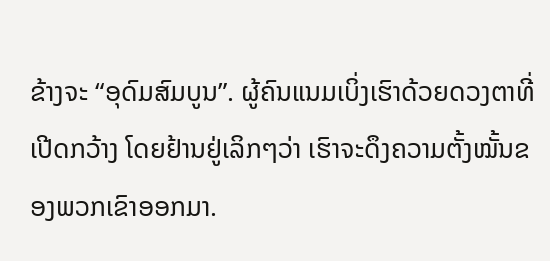ຂ້າງຈະ “ອຸດົມສົມບູນ”. ຜູ້ຄົນແນມເບິ່ງເຮົາດ້ວຍດວງຕາທີ່ເປີດກວ້າງ ໂດຍຢ້ານຢູ່ເລິກໆວ່າ ເຮົາຈະດຶງຄວາມຕັ້ງໝັ້ນຂອງພວກເຂົາອອກມາ.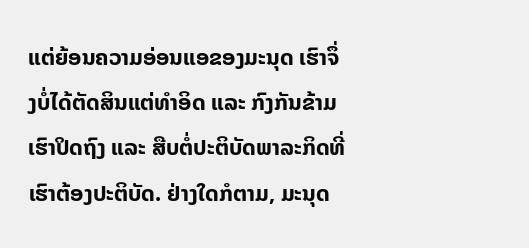ແຕ່ຍ້ອນຄວາມອ່ອນແອຂອງມະນຸດ ເຮົາຈຶ່ງບໍ່ໄດ້ຕັດສິນແຕ່ທໍາອິດ ແລະ ກົງກັນຂ້າມ ເຮົາປິດຖົງ ແລະ ສືບຕໍ່ປະຕິບັດພາລະກິດທີ່ເຮົາຕ້ອງປະຕິບັດ. ຢ່າງໃດກໍຕາມ, ມະນຸດ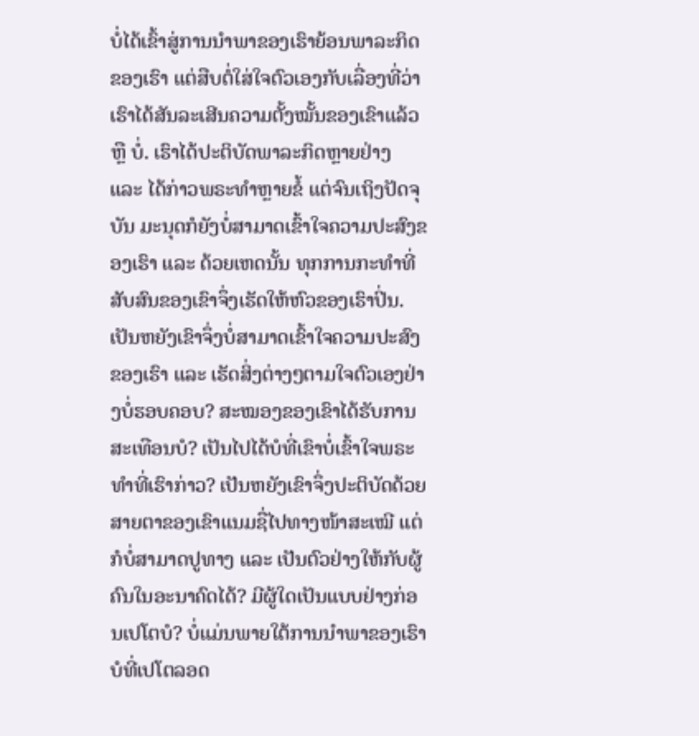ບໍ່ໄດ້ເຂົ້າສູ່ການນໍາພາຂອງເຮົາຍ້ອນພາລະກິດຂອງເຮົາ ແຕ່ສືບຕໍ່ໃສ່ໃຈຕົວເອງກັບເລື່ອງທີ່ວ່າ ເຮົາໄດ້ສັນລະເສີນຄວາມຕັ້ງໝັ້ນຂອງເຂົາແລ້ວ ຫຼື ບໍ່. ເຮົາໄດ້ປະຕິບັດພາລະກິດຫຼາຍຢ່າງ ແລະ ໄດ້ກ່າວພຣະທໍາຫຼາຍຂໍ້ ແຕ່ຈົນເຖິງປັດຈຸບັນ ມະນຸດກໍຍັງບໍ່ສາມາດເຂົ້າໃຈຄວາມປະສົງຂອງເຮົາ ແລະ ດ້ວຍເຫດນັ້ນ ທຸກການກະທໍາທີ່ສັບສົນຂອງເຂົາຈຶ່ງເຮັດໃຫ້ຫົວຂອງເຮົາປິ່ນ. ເປັນຫຍັງເຂົາຈຶ່ງບໍ່ສາມາດເຂົ້າໃຈຄວາມປະສົງຂອງເຮົາ ແລະ ເຮັດສິ່ງຕ່າງໆຕາມໃຈຕົວເອງຢ່າງບໍ່ຮອບຄອບ? ສະໝອງຂອງເຂົາໄດ້ຮັບການສະເທືອນບໍ? ເປັນໄປໄດ້ບໍທີ່ເຂົາບໍ່ເຂົ້າໃຈພຣະທໍາທີ່ເຮົາກ່າວ? ເປັນຫຍັງເຂົາຈຶ່ງປະຕິບັດດ້ວຍສາຍຕາຂອງເຂົາແນມຊື່ໄປທາງໜ້າສະເໝີ ແຕ່ກໍບໍ່ສາມາດປູທາງ ແລະ ເປັນຕົວຢ່າງໃຫ້ກັບຜູ້ຄົນໃນອະນາຄົດໄດ້? ມີຜູ້ໃດເປັນແບບຢ່າງກ່ອນເປໂຕບໍ? ບໍ່ແມ່ນພາຍໃຕ້ການນໍາພາຂອງເຮົາບໍທີ່ເປໂຕລອດ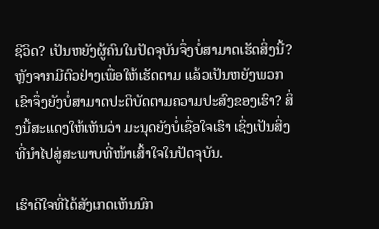ຊີວິດ? ເປັນຫຍັງຜູ້ຄົນໃນປັດຈຸບັນຈຶ່ງບໍ່ສາມາດເຮັດສິ່ງນີ້? ຫຼັງຈາກມີຕົວຢ່າງເພື່ອໃຫ້ເຮັດຕາມ ແລ້ວເປັນຫຍັງພວກເຂົາຈຶ່ງຍັງບໍ່ສາມາດປະຕິບັດຕາມຄວາມປະສົງຂອງເຮົາ? ສິ່ງນີ້ສະແດງໃຫ້ເຫັນວ່າ ມະນຸດຍັງບໍ່ເຊື່ອໃຈເຮົາ ເຊິ່ງເປັນສິ່ງທີ່ນໍາໄປສູ່ສະພາບທີ່ໜ້າເສົ້າໃຈໃນປັດຈຸບັນ.

ເຮົາດີໃຈທີ່ໄດ້ສັງເກດເຫັນນົກ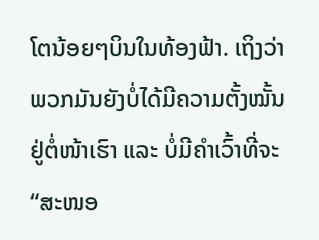ໂຕນ້ອຍໆບິນໃນທ້ອງຟ້າ. ເຖິງວ່າພວກມັນຍັງບໍ່ໄດ້ມີຄວາມຕັ້ງໝັ້ນ ຢູ່ຕໍ່ໜ້າເຮົາ ແລະ ບໍ່ມີຄໍາເວົ້າທີ່ຈະ “ສະໜອ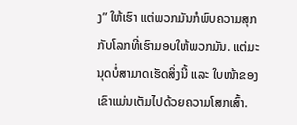ງ” ໃຫ້ເຮົາ ແຕ່ພວກມັນກໍພົບຄວາມສຸກກັບໂລກທີ່ເຮົາມອບໃຫ້ພວກມັນ. ແຕ່ມະນຸດບໍ່ສາມາດເຮັດສິ່ງນີ້ ແລະ ໃບໜ້າຂອງເຂົາແມ່ນເຕັມໄປດ້ວຍຄວາມໂສກເສົ້າ.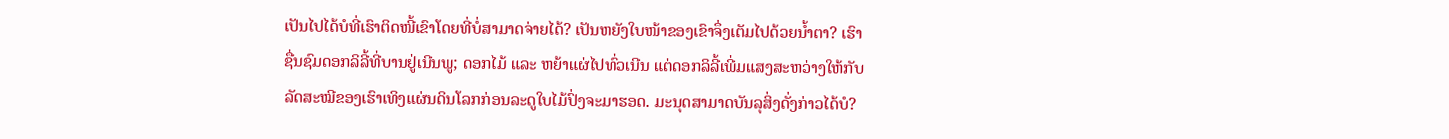ເປັນໄປໄດ້ບໍທີ່ເຮົາຕິດໜີ້ເຂົາໂດຍທີ່ບໍ່ສາມາດຈ່າຍໄດ້? ເປັນຫຍັງໃບໜ້າຂອງເຂົາຈຶ່ງເຕັມໄປດ້ວຍນໍ້າຕາ? ເຮົາຊື່ນຊົມດອກລິລີ້ທີ່ບານຢູ່ເນີນພູ; ດອກໄມ້ ແລະ ຫຍ້າແຜ່ໄປທົ່ວເນີນ ແຕ່ດອກລິລີ້ເພີ່ມແສງສະຫວ່າງໃຫ້ກັບລັດສະໝີຂອງເຮົາເທິງແຜ່ນດິນໂລກກ່ອນລະດູໃບໄມ້ປົ່ງຈະມາຮອດ. ມະນຸດສາມາດບັນລຸສິ່ງດັ່ງກ່າວໄດ້ບໍ?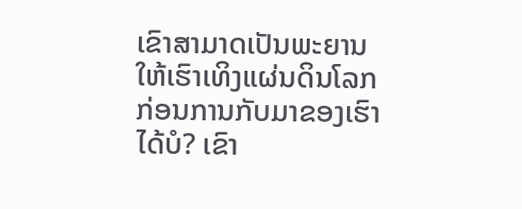ເຂົາສາມາດເປັນພະຍານໃຫ້ເຮົາເທິງແຜ່ນດິນໂລກກ່ອນການກັບມາຂອງເຮົາໄດ້ບໍ? ເຂົາ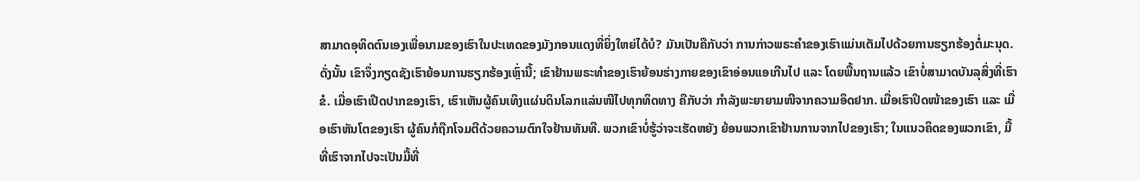ສາມາດອຸທິດຕົນເອງເພື່ອນາມຂອງເຮົາໃນປະເທດຂອງມັງກອນແດງທີ່ຍິ່ງໃຫຍ່ໄດ້ບໍ? ມັນເປັນຄືກັບວ່າ ການກ່າວພຣະຄໍາຂອງເຮົາແມ່ນເຕັມໄປດ້ວຍການຮຽກຮ້ອງຕໍ່ມະນຸດ. ດັ່ງນັ້ນ ເຂົາຈຶ່ງກຽດຊັງເຮົາຍ້ອນການຮຽກຮ້ອງເຫຼົ່ານີ້; ເຂົາຢ້ານພຣະທໍາຂອງເຮົາຍ້ອນຮ່າງກາຍຂອງເຂົາອ່ອນແອເກີນໄປ ແລະ ໂດຍພື້ນຖານແລ້ວ ເຂົາບໍ່ສາມາດບັນລຸສິ່ງທີ່ເຮົາຂໍ. ເມື່ອເຮົາເປີດປາກຂອງເຮົາ, ເຮົາເຫັນຜູ້ຄົນເທິງແຜ່ນດິນໂລກແລ່ນໜີໄປທຸກທິດທາງ ຄືກັບວ່າ ກໍາລັງພະຍາຍາມໜີຈາກຄວາມອຶດຢາກ. ເມື່ອເຮົາປິດໜ້າຂອງເຮົາ ແລະ ເມື່ອເຮົາຫັນໂຕຂອງເຮົາ ຜູ້ຄົນກໍຖືກໂຈມຕີດ້ວຍຄວາມຕົກໃຈຢ້ານທັນທີ. ພວກເຂົາບໍ່ຮູ້ວ່າຈະເຮັດຫຍັງ ຍ້ອນພວກເຂົາຢ້ານການຈາກໄປຂອງເຮົາ; ໃນແນວຄິດຂອງພວກເຂົາ, ມື້ທີ່ເຮົາຈາກໄປຈະເປັນມື້ທີ່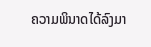ຄວາມພິນາດໄດ້ລົງມາ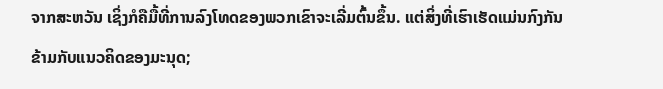ຈາກສະຫວັນ ເຊິ່ງກໍຄືມື້ທີ່ການລົງໂທດຂອງພວກເຂົາຈະເລີ່ມຕົ້ນຂຶ້ນ. ແຕ່ສິ່ງທີ່ເຮົາເຮັດແມ່ນກົງກັນຂ້າມກັບແນວຄິດຂອງມະນຸດ;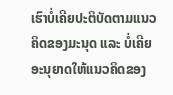ເຮົາບໍ່ເຄີຍປະຕິບັດຕາມແນວຄິດຂອງມະນຸດ ແລະ ບໍ່ເຄີຍອະນຸຍາດໃຫ້ແນວຄິດຂອງ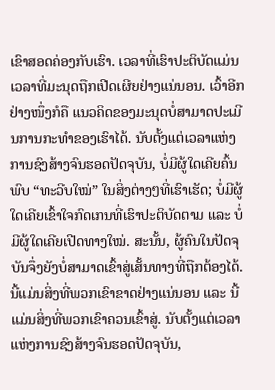ເຂົາສອດຄ່ອງກັບເຮົາ. ເວລາທີ່ເຮົາປະຕິບັດແມ່ນເວລາທີ່ມະນຸດຖືກເປີດເຜີຍຢ່າງແນ່ນອນ. ເວົ້າອີກຢ່າງໜຶ່ງກໍຄື ແນວຄິດຂອງມະນຸດບໍ່ສາມາດປະເມີນການກະທໍາຂອງເຮົາໄດ້. ນັບຕັ້ງແຕ່ເວລາແຫ່ງການຊົງສ້າງຈົນຮອດປັດຈຸບັນ, ບໍ່ມີຜູ້ໃດເຄີຍຄົ້ນພົບ “ທະວີບໃໝ່” ໃນສິ່ງຕ່າງໆທີ່ເຮົາເຮັດ; ບໍ່ມີຜູ້ໃດເຄີຍເຂົ້າໃຈກົດເກນທີ່ເຮົາປະຕິບັດຕາມ ແລະ ບໍ່ມີຜູ້ໃດເຄີຍເປີດທາງໃໝ່. ສະນັ້ນ, ຜູ້ຄົນໃນປັດຈຸບັນຈຶ່ງຍັງບໍ່ສາມາດເຂົ້າສູ່ເສັ້ນທາງທີ່ຖືກຕ້ອງໄດ້. ນີ້ແມ່ນສິ່ງທີ່ພວກເຂົາຂາດຢ່າງແນ່ນອນ ແລະ ນີ້ແມ່ນສິ່ງທີ່ພວກເຂົາຄວນເຂົ້າສູ່. ນັບຕັ້ງແຕ່ເວລາແຫ່ງການຊົງສ້າງຈົນຮອດປັດຈຸບັນ,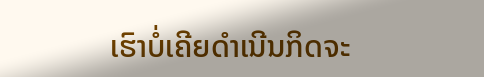ເຮົາບໍ່ເຄີຍດໍາເນີນກິດຈະ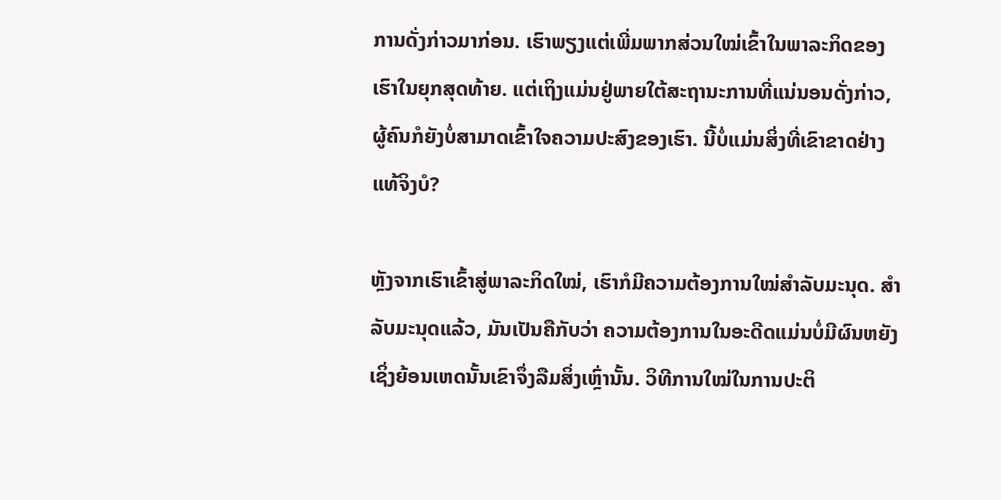ການດັ່ງກ່າວມາກ່ອນ. ເຮົາພຽງແຕ່ເພີ່ມພາກສ່ວນໃໝ່ເຂົ້າໃນພາລະກິດຂອງເຮົາໃນຍຸກສຸດທ້າຍ. ແຕ່ເຖິງແມ່ນຢູ່ພາຍໃຕ້ສະຖານະການທີ່ແນ່ນອນດັ່ງກ່າວ, ຜູ້ຄົນກໍຍັງບໍ່ສາມາດເຂົ້າໃຈຄວາມປະສົງຂອງເຮົາ. ນີ້ບໍ່ແມ່ນສິ່ງທີ່ເຂົາຂາດຢ່າງແທ້ຈິງບໍ?

ຫຼັງຈາກເຮົາເຂົ້າສູ່ພາລະກິດໃໝ່, ເຮົາກໍມີຄວາມຕ້ອງການໃໝ່ສໍາລັບມະນຸດ. ສໍາລັບມະນຸດແລ້ວ, ມັນເປັນຄືກັບວ່າ ຄວາມຕ້ອງການໃນອະດີດແມ່ນບໍ່ມີຜົນຫຍັງ ເຊິ່ງຍ້ອນເຫດນັ້ນເຂົາຈຶ່ງລືມສິ່ງເຫຼົ່ານັ້ນ. ວິທີການໃໝ່ໃນການປະຕິ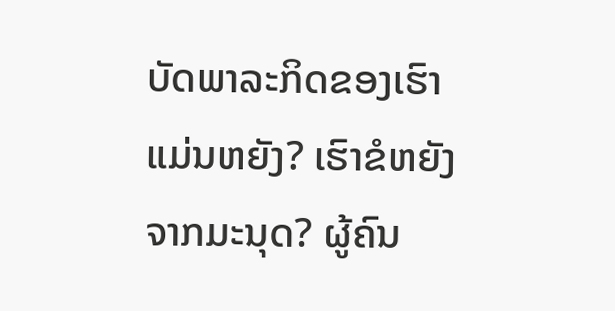ບັດພາລະກິດຂອງເຮົາແມ່ນຫຍັງ? ເຮົາຂໍຫຍັງຈາກມະນຸດ? ຜູ້ຄົນ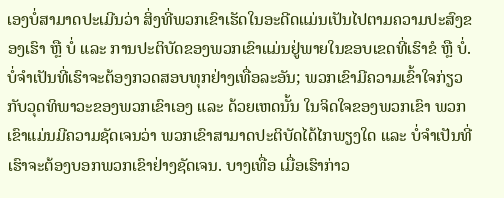ເອງບໍ່ສາມາດປະເມີນວ່າ ສິ່ງທີ່ພວກເຂົາເຮັດໃນອະດີດແມ່ນເປັນໄປຕາມຄວາມປະສົງຂອງເຮົາ ຫຼື ບໍ່ ແລະ ການປະຕິບັດຂອງພວກເຂົາແມ່ນຢູ່ພາຍໃນຂອບເຂດທີ່ເຮົາຂໍ ຫຼື ບໍ່. ບໍ່ຈໍາເປັນທີ່ເຮົາຈະຕ້ອງກວດສອບທຸກຢ່າງເທື່ອລະອັນ; ພວກເຂົາມີຄວາມເຂົ້າໃຈກ່ຽວກັບວຸດທິພາວະຂອງພວກເຂົາເອງ ແລະ ດ້ວຍເຫດນັ້ນ ໃນຈິດໃຈຂອງພວກເຂົາ ພວກເຂົາແມ່ນມີຄວາມຊັດເຈນວ່າ ພວກເຂົາສາມາດປະຕິບັດໄດ້ໄກພຽງໃດ ແລະ ບໍ່ຈໍາເປັນທີ່ເຮົາຈະຕ້ອງບອກພວກເຂົາຢ່າງຊັດເຈນ. ບາງເທື່ອ ເມື່ອເຮົາກ່າວ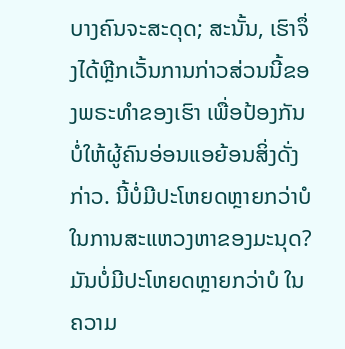ບາງຄົນຈະສະດຸດ; ສະນັ້ນ, ເຮົາຈຶ່ງໄດ້ຫຼີກເວັ້ນການກ່າວສ່ວນນີ້ຂອງພຣະທໍາຂອງເຮົາ ເພື່ອປ້ອງກັນບໍ່ໃຫ້ຜູ້ຄົນອ່ອນແອຍ້ອນສິ່ງດັ່ງກ່າວ. ນີ້ບໍ່ມີປະໂຫຍດຫຼາຍກວ່າບໍ ໃນການສະແຫວງຫາຂອງມະນຸດ? ມັນບໍ່ມີປະໂຫຍດຫຼາຍກວ່າບໍ ໃນຄວາມ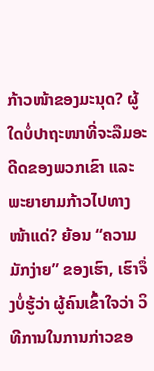ກ້າວໜ້າຂອງມະນຸດ? ຜູ້ໃດບໍ່ປາຖະໜາທີ່ຈະລືມອະດີດຂອງພວກເຂົາ ແລະ ພະຍາຍາມກ້າວໄປທາງໜ້າແດ່? ຍ້ອນ “ຄວາມມັກງ່າຍ” ຂອງເຮົາ, ເຮົາຈຶ່ງບໍ່ຮູ້ວ່າ ຜູ້ຄົນເຂົ້າໃຈວ່າ ວິທີການໃນການກ່າວຂອ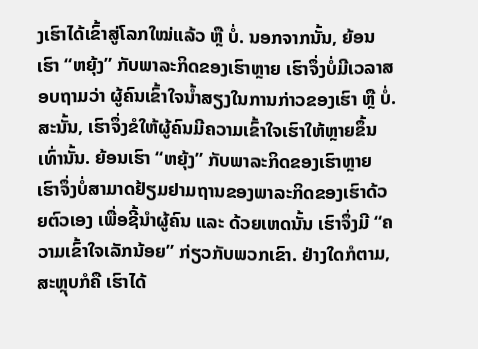ງເຮົາໄດ້ເຂົ້າສູ່ໂລກໃໝ່ແລ້ວ ຫຼື ບໍ່. ນອກຈາກນັ້ນ, ຍ້ອນເຮົາ “ຫຍຸ້ງ” ກັບພາລະກິດຂອງເຮົາຫຼາຍ ເຮົາຈຶ່ງບໍ່ມີເວລາສອບຖາມວ່າ ຜູ້ຄົນເຂົ້າໃຈນໍ້າສຽງໃນການກ່າວຂອງເຮົາ ຫຼື ບໍ່. ສະນັ້ນ, ເຮົາຈຶ່ງຂໍໃຫ້ຜູ້ຄົນມີຄວາມເຂົ້າໃຈເຮົາໃຫ້ຫຼາຍຂຶ້ນເທົ່ານັ້ນ. ຍ້ອນເຮົາ “ຫຍຸ້ງ” ກັບພາລະກິດຂອງເຮົາຫຼາຍ ເຮົາຈຶ່ງບໍ່ສາມາດຢ້ຽມຢາມຖານຂອງພາລະກິດຂອງເຮົາດ້ວຍຕົວເອງ ເພື່ອຊີ້ນໍາຜູ້ຄົນ ແລະ ດ້ວຍເຫດນັ້ນ ເຮົາຈຶ່ງມີ “ຄວາມເຂົ້າໃຈເລັກນ້ອຍ” ກ່ຽວກັບພວກເຂົາ. ຢ່າງໃດກໍຕາມ, ສະຫຼຸບກໍຄື ເຮົາໄດ້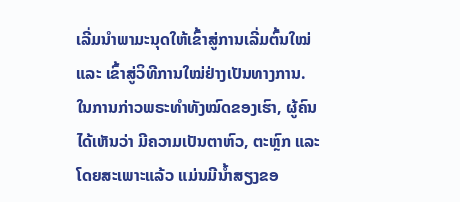ເລີ່ມນໍາພາມະນຸດໃຫ້ເຂົ້າສູ່ການເລີ່ມຕົ້ນໃໝ່ ແລະ ເຂົ້າສູ່ວິທີການໃໝ່ຢ່າງເປັນທາງການ. ໃນການກ່າວພຣະທໍາທັງໝົດຂອງເຮົາ, ຜູ້ຄົນໄດ້ເຫັນວ່າ ມີຄວາມເປັນຕາຫົວ, ຕະຫຼົກ ແລະ ໂດຍສະເພາະແລ້ວ ແມ່ນມີນໍ້າສຽງຂອ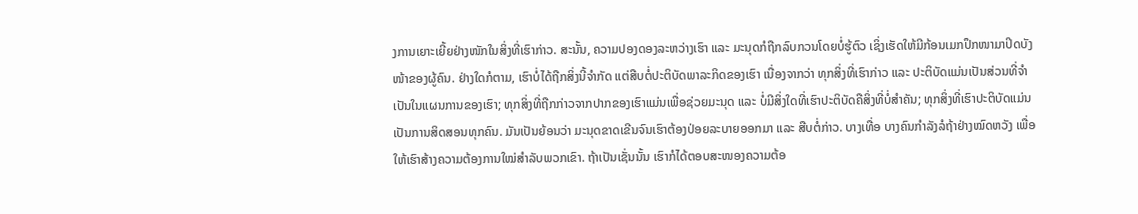ງການເຍາະເຍີ້ຍຢ່າງໜັກໃນສິ່ງທີ່ເຮົາກ່າວ. ສະນັ້ນ, ຄວາມປອງດອງລະຫວ່າງເຮົາ ແລະ ມະນຸດກໍຖືກລົບກວນໂດຍບໍ່ຮູ້ຕົວ ເຊິ່ງເຮັດໃຫ້ມີກ້ອນເມກປຶກໜາມາປິດບັງໜ້າຂອງຜູ້ຄົນ. ຢ່າງໃດກໍຕາມ, ເຮົາບໍ່ໄດ້ຖືກສິ່ງນີ້ຈໍາກັດ ແຕ່ສືບຕໍ່ປະຕິບັດພາລະກິດຂອງເຮົາ ເນື່ອງຈາກວ່າ ທຸກສິ່ງທີ່ເຮົາກ່າວ ແລະ ປະຕິບັດແມ່ນເປັນສ່ວນທີ່ຈໍາເປັນໃນແຜນການຂອງເຮົາ; ທຸກສິ່ງທີ່ຖືກກ່າວຈາກປາກຂອງເຮົາແມ່ນເພື່ອຊ່ວຍມະນຸດ ແລະ ບໍ່ມີສິ່ງໃດທີ່ເຮົາປະຕິບັດຄືສິ່ງທີ່ບໍ່ສໍາຄັນ; ທຸກສິ່ງທີ່ເຮົາປະຕິບັດແມ່ນເປັນການສິດສອນທຸກຄົນ. ມັນເປັນຍ້ອນວ່າ ມະນຸດຂາດເຂີນຈົນເຮົາຕ້ອງປ່ອຍລະບາຍອອກມາ ແລະ ສືບຕໍ່ກ່າວ. ບາງເທື່ອ ບາງຄົນກໍາລັງລໍຖ້າຢ່າງໝົດຫວັງ ເພື່ອໃຫ້ເຮົາສ້າງຄວາມຕ້ອງການໃໝ່ສໍາລັບພວກເຂົາ. ຖ້າເປັນເຊັ່ນນັ້ນ ເຮົາກໍໄດ້ຕອບສະໜອງຄວາມຕ້ອ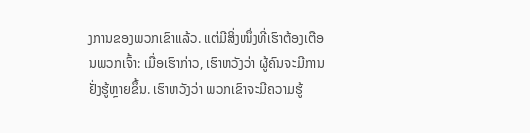ງການຂອງພວກເຂົາແລ້ວ. ແຕ່ມີສິ່ງໜຶ່ງທີ່ເຮົາຕ້ອງເຕືອນພວກເຈົ້າ: ເມື່ອເຮົາກ່າວ, ເຮົາຫວັງວ່າ ຜູ້ຄົນຈະມີການຢັ່ງຮູ້ຫຼາຍຂຶ້ນ. ເຮົາຫວັງວ່າ ພວກເຂົາຈະມີຄວາມຮູ້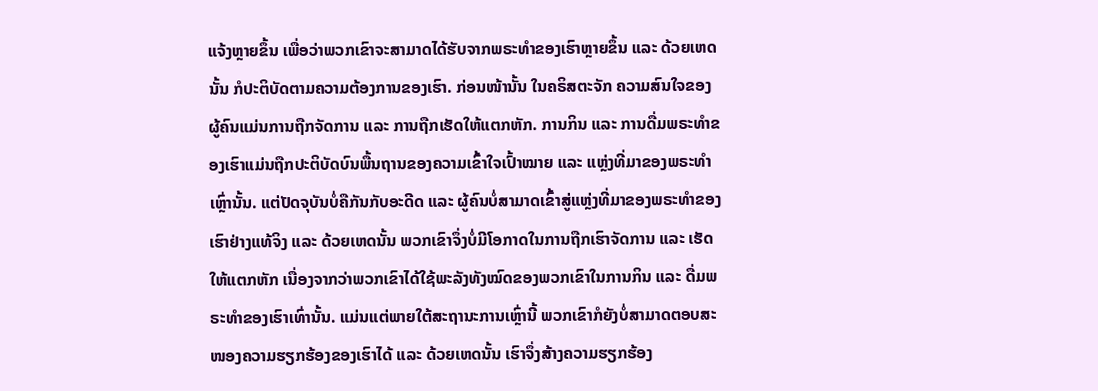ແຈ້ງຫຼາຍຂຶ້ນ ເພື່ອວ່າພວກເຂົາຈະສາມາດໄດ້ຮັບຈາກພຣະທໍາຂອງເຮົາຫຼາຍຂຶ້ນ ແລະ ດ້ວຍເຫດນັ້ນ ກໍປະຕິບັດຕາມຄວາມຕ້ອງການຂອງເຮົາ. ກ່ອນໜ້ານັ້ນ ໃນຄຣິສຕະຈັກ ຄວາມສົນໃຈຂອງຜູ້ຄົນແມ່ນການຖືກຈັດການ ແລະ ການຖືກເຮັດໃຫ້ແຕກຫັກ. ການກິນ ແລະ ການດື່ມພຣະທໍາຂອງເຮົາແມ່ນຖືກປະຕິບັດບົນພື້ນຖານຂອງຄວາມເຂົ້າໃຈເປົ້າໝາຍ ແລະ ແຫຼ່ງທີ່ມາຂອງພຣະທໍາເຫຼົ່ານັ້ນ. ແຕ່ປັດຈຸບັນບໍ່ຄືກັນກັບອະດີດ ແລະ ຜູ້ຄົນບໍ່ສາມາດເຂົ້າສູ່ແຫຼ່ງທີ່ມາຂອງພຣະທໍາຂອງເຮົາຢ່າງແທ້ຈິງ ແລະ ດ້ວຍເຫດນັ້ນ ພວກເຂົາຈຶ່ງບໍ່ມີໂອກາດໃນການຖືກເຮົາຈັດການ ແລະ ເຮັດໃຫ້ແຕກຫັກ ເນື່ອງຈາກວ່າພວກເຂົາໄດ້ໃຊ້ພະລັງທັງໝົດຂອງພວກເຂົາໃນການກິນ ແລະ ດື່ມພຣະທໍາຂອງເຮົາເທົ່ານັ້ນ. ແມ່ນແຕ່ພາຍໃຕ້ສະຖານະການເຫຼົ່ານີ້ ພວກເຂົາກໍຍັງບໍ່ສາມາດຕອບສະໜອງຄວາມຮຽກຮ້ອງຂອງເຮົາໄດ້ ແລະ ດ້ວຍເຫດນັ້ນ ເຮົາຈຶ່ງສ້າງຄວາມຮຽກຮ້ອງ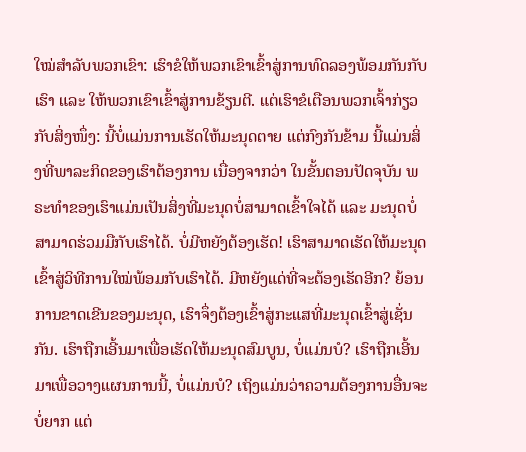ໃໝ່ສໍາລັບພວກເຂົາ: ເຮົາຂໍໃຫ້ພວກເຂົາເຂົ້າສູ່ການທົດລອງພ້ອມກັນກັບເຮົາ ແລະ ໃຫ້ພວກເຂົາເຂົ້າສູ່ການຂ້ຽນຕີ. ແຕ່ເຮົາຂໍເຕືອນພວກເຈົ້າກ່ຽວກັບສິ່ງໜຶ່ງ: ນີ້ບໍ່ແມ່ນການເຮັດໃຫ້ມະນຸດຕາຍ ແຕ່ກົງກັນຂ້າມ ນີ້ແມ່ນສິ່ງທີ່ພາລະກິດຂອງເຮົາຕ້ອງການ ເນື່ອງຈາກວ່າ ໃນຂັ້ນຕອນປັດຈຸບັນ ພຣະທໍາຂອງເຮົາແມ່ນເປັນສິ່ງທີ່ມະນຸດບໍ່ສາມາດເຂົ້າໃຈໄດ້ ແລະ ມະນຸດບໍ່ສາມາດຮ່ວມມືກັບເຮົາໄດ້. ບໍ່ມີຫຍັງຕ້ອງເຮັດ! ເຮົາສາມາດເຮັດໃຫ້ມະນຸດເຂົ້າສູ່ວິທີການໃໝ່ພ້ອມກັບເຮົາໄດ້. ມີຫຍັງແດ່ທີ່ຈະຕ້ອງເຮັດອີກ? ຍ້ອນການຂາດເຂີນຂອງມະນຸດ, ເຮົາຈຶ່ງຕ້ອງເຂົ້າສູ່ກະແສທີ່ມະນຸດເຂົ້າສູ່ເຊັ່ນກັນ. ເຮົາຖືກເອີ້ນມາເພື່ອເຮັດໃຫ້ມະນຸດສົມບູນ, ບໍ່ແມ່ນບໍ? ເຮົາຖືກເອີ້ນມາເພື່ອວາງແຜນການນີ້, ບໍ່ແມ່ນບໍ? ເຖິງແມ່ນວ່າຄວາມຕ້ອງການອື່ນຈະບໍ່ຍາກ ແຕ່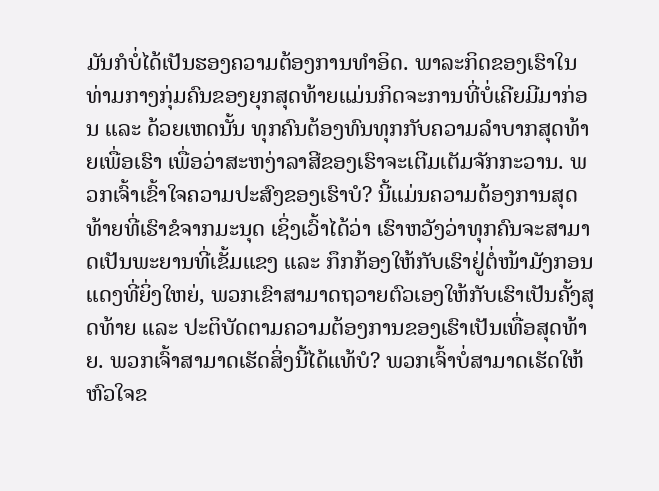ມັນກໍບໍ່ໄດ້ເປັນຮອງຄວາມຕ້ອງການທໍາອິດ. ພາລະກິດຂອງເຮົາໃນທ່າມກາງກຸ່ມຄົນຂອງຍຸກສຸດທ້າຍແມ່ນກິດຈະການທີ່ບໍ່ເຄີຍມີມາກ່ອນ ແລະ ດ້ວຍເຫດນັ້ນ ທຸກຄົນຕ້ອງທົນທຸກກັບຄວາມລໍາບາກສຸດທ້າຍເພື່ອເຮົາ ເພື່ອວ່າສະຫງ່າລາສີຂອງເຮົາຈະເຕີມເຕັມຈັກກະວານ. ພວກເຈົ້າເຂົ້າໃຈຄວາມປະສົງຂອງເຮົາບໍ? ນີ້ແມ່ນຄວາມຕ້ອງການສຸດທ້າຍທີ່ເຮົາຂໍຈາກມະນຸດ ເຊິ່ງເວົ້າໄດ້ວ່າ ເຮົາຫວັງວ່າທຸກຄົນຈະສາມາດເປັນພະຍານທີ່ເຂັ້ມແຂງ ແລະ ກຶກກ້ອງໃຫ້ກັບເຮົາຢູ່ຕໍ່ໜ້າມັງກອນແດງທີ່ຍິ່ງໃຫຍ່, ພວກເຂົາສາມາດຖວາຍຕົວເອງໃຫ້ກັບເຮົາເປັນຄັ້ງສຸດທ້າຍ ແລະ ປະຕິບັດຕາມຄວາມຕ້ອງການຂອງເຮົາເປັນເທື່ອສຸດທ້າຍ. ພວກເຈົ້າສາມາດເຮັດສິ່ງນີ້ໄດ້ແທ້ບໍ? ພວກເຈົ້າບໍ່ສາມາດເຮັດໃຫ້ຫົວໃຈຂ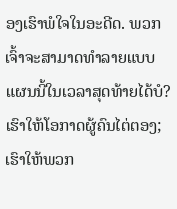ອງເຮົາພໍໃຈໃນອະດີດ. ພວກເຈົ້າຈະສາມາດທໍາລາຍແບບແຜນນີ້ໃນເວລາສຸດທ້າຍໄດ້ບໍ? ເຮົາໃຫ້ໂອກາດຜູ້ຄົນໄຕ່ຕອງ; ເຮົາໃຫ້ພວກ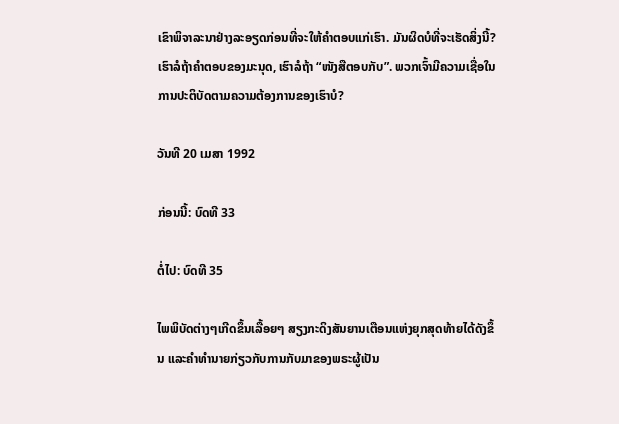ເຂົາພິຈາລະນາຢ່າງລະອຽດກ່ອນທີ່ຈະໃຫ້ຄໍາຕອບແກ່ເຮົາ. ມັນຜິດບໍທີ່ຈະເຮັດສິ່ງນີ້? ເຮົາລໍຖ້າຄໍາຕອບຂອງມະນຸດ, ເຮົາລໍຖ້າ “ໜັງສືຕອບກັບ”. ພວກເຈົ້າມີຄວາມເຊື່ອໃນການປະຕິບັດຕາມຄວາມຕ້ອງການຂອງເຮົາບໍ?

ວັນທີ 20 ເມສາ 1992

ກ່ອນນີ້: ບົດທີ 33

ຕໍ່ໄປ: ບົດທີ 35

ໄພພິບັດຕ່າງໆເກີດຂຶ້ນເລື້ອຍໆ ສຽງກະດິງສັນຍານເຕືອນແຫ່ງຍຸກສຸດທ້າຍໄດ້ດັງຂຶ້ນ ແລະຄໍາທໍານາຍກ່ຽວກັບການກັບມາຂອງພຣະຜູ້ເປັນ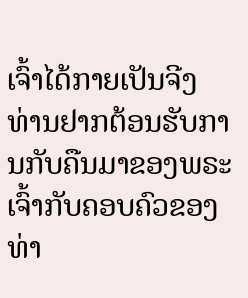ເຈົ້າໄດ້ກາຍເປັນຈີງ ທ່ານຢາກຕ້ອນຮັບການກັບຄືນມາຂອງພຣະເຈົ້າກັບຄອບຄົວຂອງທ່າ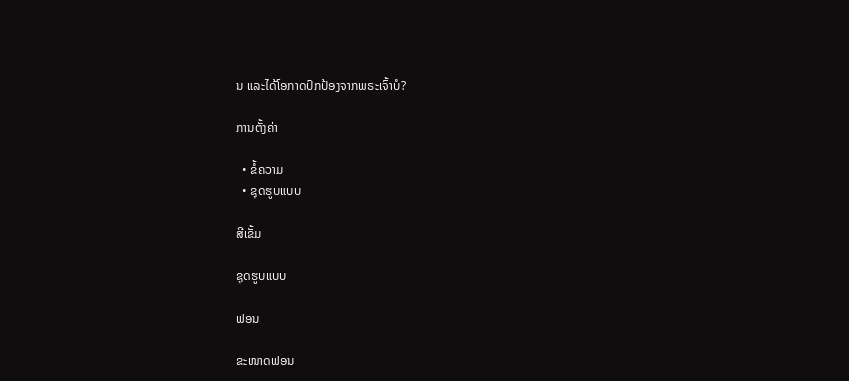ນ ແລະໄດ້ໂອກາດປົກປ້ອງຈາກພຣະເຈົ້າບໍ?

ການຕັ້ງຄ່າ

  • ຂໍ້ຄວາມ
  • ຊຸດຮູບແບບ

ສີເຂັ້ມ

ຊຸດຮູບແບບ

ຟອນ

ຂະໜາດຟອນ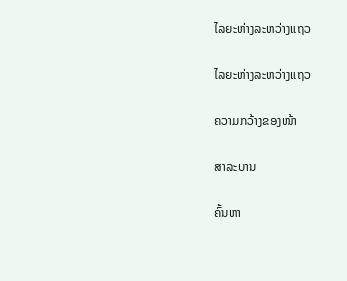ໄລຍະຫ່າງລະຫວ່າງແຖວ

ໄລຍະຫ່າງລະຫວ່າງແຖວ

ຄວາມກວ້າງຂອງໜ້າ

ສາລະບານ

ຄົ້ນຫາ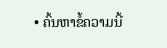• ຄົ້ນຫາຂໍ້ຄວາມນີ້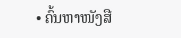• ຄົ້ນຫາໜັງສື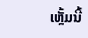ເຫຼັ້ມນີ້